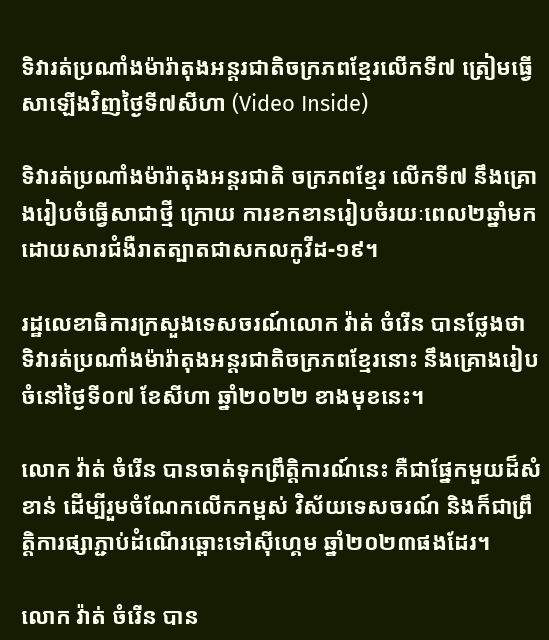ទិវារត់ប្រណាំងម៉ារ៉ាតុងអន្ដរជាតិចក្រភពខ្មែរលើកទី៧ ត្រៀមធ្វើសាឡើងវិញថ្ងៃទី៧សីហា (Video Inside)

ទិវារត់ប្រណាំងម៉ារ៉ាតុងអន្ដរជាតិ ចក្រភពខ្មែរ លើកទី៧ នឹងគ្រោងរៀបចំធ្វើសាជាថ្មី ក្រោយ ការខកខានរៀបចំរយៈពេល២ឆ្នាំមក ដោយសារជំងឺរាតត្បាតជាសកលកូវីដ-១៩។

រដ្ឋលេខាធិការក្រសួងទេសចរណ៍លោក វ៉ាត់ ចំរើន បានថ្លែងថា ទិវារត់ប្រណាំងម៉ារ៉ាតុងអន្ដរជាតិចក្រភពខ្មែរនោះ នឹងគ្រោងរៀបចំនៅថ្ងៃទី០៧ ខែសីហា ឆ្នាំ២០២២ ខាងមុខនេះ។

លោក វ៉ាត់ ចំរើន បានចាត់ទុកព្រឹត្តិការណ៍នេះ គឺជាផ្នែកមួយដ៏សំខាន់ ដើម្បីរួមចំណែកលើកកម្ពស់ វិស័យទេសចរណ៍ និងក៏ជាព្រឹត្តិការផ្សាភ្ជាប់ដំណើរឆ្ពោះទៅស៊ីហ្គេម ឆ្នាំ២០២៣ផងដែរ។

លោក វ៉ាត់ ចំរើន បាន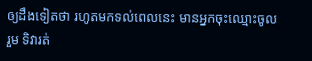ឲ្យដឹងទៀតថា រហូតមកទល់ពេលនេះ មានអ្នកចុះឈ្មោះចូលរួម ទិវារត់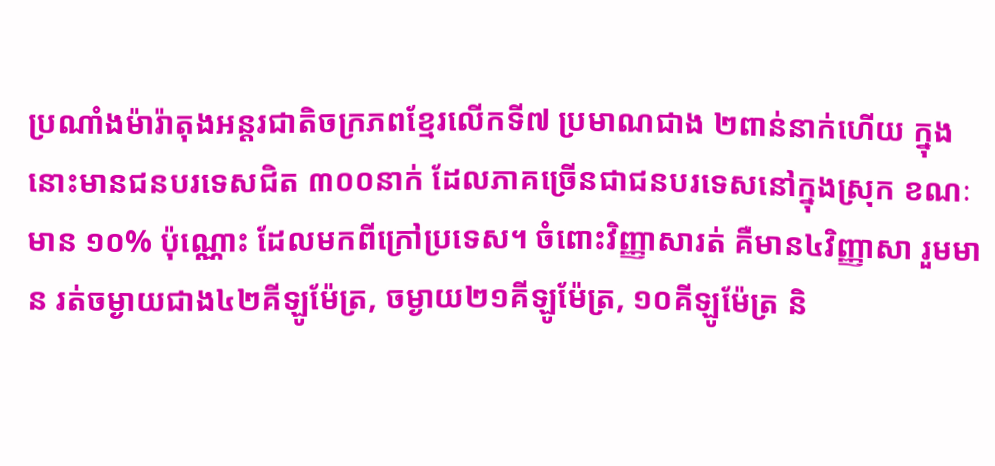ប្រណាំងម៉ារ៉ាតុងអន្ដរជាតិចក្រភពខ្មែរលើកទី៧ ប្រមាណជាង ២ពាន់នាក់ហើយ ក្នុងនោះមានជនបរទេសជិត ៣០០នាក់ ដែលភាគច្រើនជាជនបរទេសនៅក្នុងស្រុក ខណៈ មាន ១០% ប៉ុណ្ណោះ ដែលមកពីក្រៅប្រទេស។ ចំពោះវិញ្ញាសារត់ គឺមាន៤វិញ្ញាសា រួមមាន រត់ចម្ងាយជាង៤២គីឡូម៉ែត្រ, ចម្ងាយ២១គីឡូម៉ែត្រ, ១០គីឡូម៉ែត្រ និ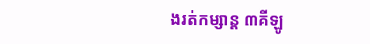ងរត់កម្សាន្ដ ៣គីឡូ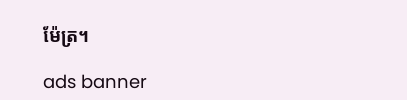ម៉ែត្រ។

ads banner